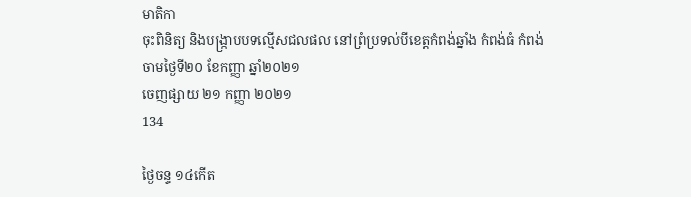មាតិកា
ចុះពិនិត្យ និងបង្ក្រាបបទល្មើសជលផល នៅព្រំប្រទល់បីខេត្តកំពង់ឆ្នាំង កំពង់ធំ កំពង់ចាមថ្ងៃទី២០ ខែកញ្ញា ឆ្នាំ២០២១
ចេញផ្សាយ ២១ កញ្ញា ២០២១
134

ថ្ងៃចន្ទ ១៤កើត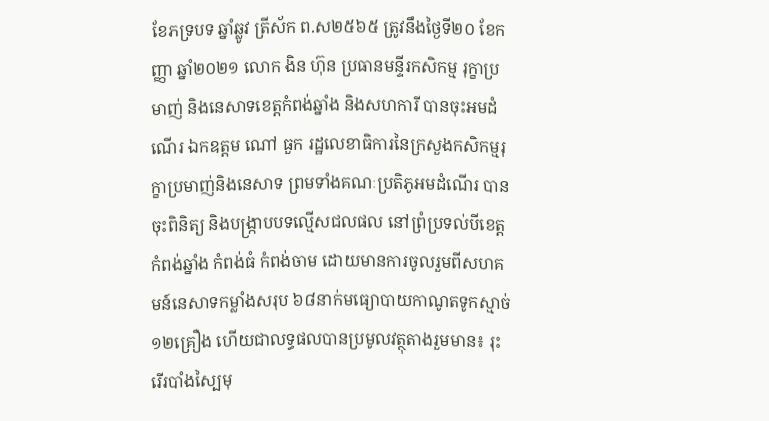ខែភទ្របទ ឆ្នាំឆ្លូវ ត្រីស័ក ព.ស២៥៦៥ ត្រូវនឹងថ្ងៃទី២០ ខែកញ្ញា ឆ្នាំ២០២១ លោក ងិន ហ៊ុន ប្រធានមន្ទីរកសិកម្ម រុក្ខាប្រមាញ់ និងនេសាទខេត្តកំពង់ឆ្នាំង និងសហការី បានចុះអមដំណើរ ឯកឧត្តម ណៅ ធួក រដ្ឋលេខាធិការនៃក្រសួងកសិកម្មរុក្ខាប្រមាញ់និងនេសាទ ព្រមទាំងគណៈប្រតិភូអមដំណើរ បានចុះពិនិត្យ និងបង្ក្រាបបទល្មើសជលផល នៅព្រំប្រទល់បីខេត្តកំពង់ឆ្នាំង កំពង់ធំ កំពង់ចាម ដោយមានការចូលរួមពីសហគមន៍នេសាទកម្លាំងសរុប ៦៨នាក់មធ្យោបាយកាណូតទូកស្មាច់ ១២គ្រឿង ហើយជាលទ្ធផលបានប្រមូលវត្ថុតាងរួមមាន៖ រុះរើរបាំងស្បៃមុ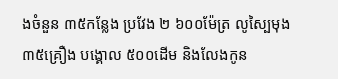ងចំនួន ៣៥កន្លែង ប្រវែង ២ ៦០០ម៉ែត្រ លូស្បៃមុង ៣៥គ្រឿង បង្គោល ៥០០ដើម និងលែងកូន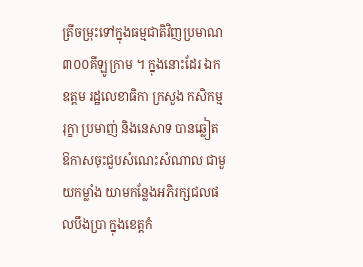ត្រីចម្រុះទៅក្នុងធម្មជាតិវិញប្រមាណ ៣០០គីឡូក្រាម ។ ក្នុងនោះដែរ ឯកឧត្ដម រដ្ឋលេខាធិកា ក្រសួង កសិកម្ម រុក្ខា ប្រមាញ់ និងនេសាទ បានឆ្លៀតឱកាសចុះជួបសំណេះសំណាល ជាមួយកម្លាំង យាមកន្លែងអភិរក្សជលផលបឹងប្រា ក្នុងខេត្តកំ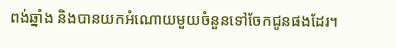ពង់ឆ្នាំង និងបានយកអំណោយមួយចំនួនទៅចែកជូនផងដែរ។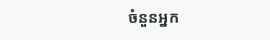ចំនួនអ្នក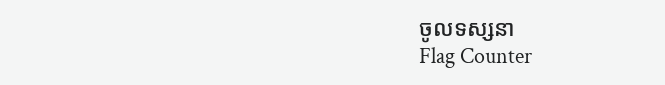ចូលទស្សនា
Flag Counter